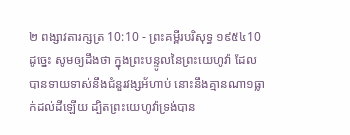២ ពង្សាវតារក្សត្រ 10:10 - ព្រះគម្ពីរបរិសុទ្ធ ១៩៥៤10 ដូច្នេះ សូមឲ្យដឹងថា ក្នុងព្រះបន្ទូលនៃព្រះយេហូវ៉ា ដែលបានទាយទាស់នឹងជំនួរវង្សអ័ហាប់ នោះនឹងគ្មានណា១ធ្លាក់ដល់ដីឡើយ ដ្បិតព្រះយេហូវ៉ាទ្រង់បាន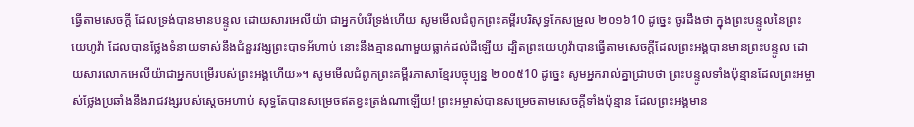ធ្វើតាមសេចក្ដី ដែលទ្រង់បានមានបន្ទូល ដោយសារអេលីយ៉ា ជាអ្នកបំរើទ្រង់ហើយ សូមមើលជំពូកព្រះគម្ពីរបរិសុទ្ធកែសម្រួល ២០១៦10 ដូច្នេះ ចូរដឹងថា ក្នុងព្រះបន្ទូលនៃព្រះយេហូវ៉ា ដែលបានថ្លែងទំនាយទាស់នឹងជំនួរវង្សព្រះបាទអ័ហាប់ នោះនឹងគ្មានណាមួយធ្លាក់ដល់ដីឡើយ ដ្បិតព្រះយេហូវ៉ាបានធ្វើតាមសេចក្ដីដែលព្រះអង្គបានមានព្រះបន្ទូល ដោយសារលោកអេលីយ៉ាជាអ្នកបម្រើរបស់ព្រះអង្គហើយ»។ សូមមើលជំពូកព្រះគម្ពីរភាសាខ្មែរបច្ចុប្បន្ន ២០០៥10 ដូច្នេះ សូមអ្នករាល់គ្នាជ្រាបថា ព្រះបន្ទូលទាំងប៉ុន្មានដែលព្រះអម្ចាស់ថ្លែងប្រឆាំងនឹងរាជវង្សរបស់ស្ដេចអហាប់ សុទ្ធតែបានសម្រេចឥតខ្វះត្រង់ណាឡើយ! ព្រះអម្ចាស់បានសម្រេចតាមសេចក្ដីទាំងប៉ុន្មាន ដែលព្រះអង្គមាន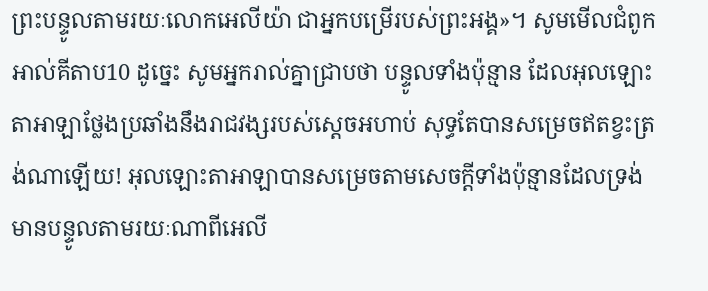ព្រះបន្ទូលតាមរយៈលោកអេលីយ៉ា ជាអ្នកបម្រើរបស់ព្រះអង្គ»។ សូមមើលជំពូកអាល់គីតាប10 ដូច្នេះ សូមអ្នករាល់គ្នាជ្រាបថា បន្ទូលទាំងប៉ុន្មាន ដែលអុលឡោះតាអាឡាថ្លែងប្រឆាំងនឹងរាជវង្សរបស់ស្តេចអហាប់ សុទ្ធតែបានសម្រេចឥតខ្វះត្រង់ណាឡើយ! អុលឡោះតាអាឡាបានសម្រេចតាមសេចក្តីទាំងប៉ុន្មានដែលទ្រង់មានបន្ទូលតាមរយៈណាពីអេលី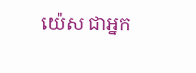យ៉េស ជាអ្នក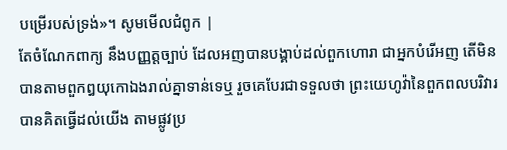បម្រើរបស់ទ្រង់»។ សូមមើលជំពូក |
តែចំណែកពាក្យ នឹងបញ្ញត្តច្បាប់ ដែលអញបានបង្គាប់ដល់ពួកហោរា ជាអ្នកបំរើអញ តើមិនបានតាមពួកឰយុកោឯងរាល់គ្នាទាន់ទេឬ រួចគេបែរជាទទួលថា ព្រះយេហូវ៉ានៃពួកពលបរិវារបានគិតធ្វើដល់យើង តាមផ្លូវប្រ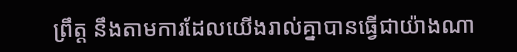ព្រឹត្ត នឹងតាមការដែលយើងរាល់គ្នាបានធ្វើជាយ៉ាងណា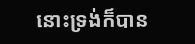នោះទ្រង់ក៏បាន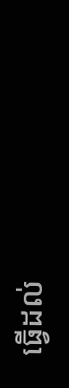ធ្វើដល់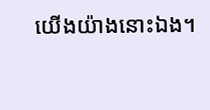យើងយ៉ាងនោះឯង។